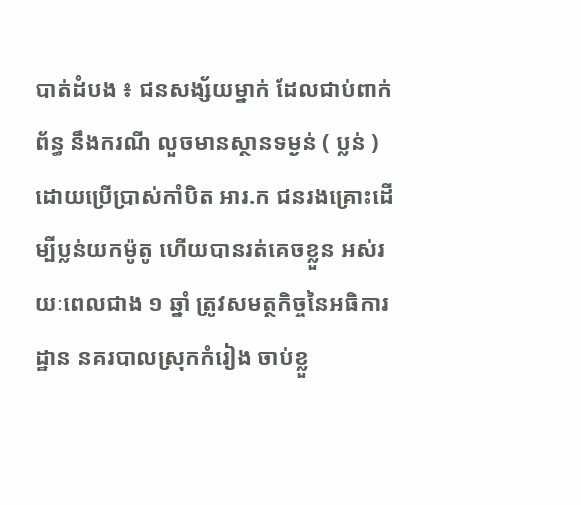បាត់ដំបង ៖ ជនសង្ស័យម្នាក់ ដែលជាប់ពាក់ព័ន្ធ នឹងករណី លួចមានស្ថានទម្ងន់ ( ប្លន់ )ដោយប្រើប្រាស់កាំបិត អារ.ក ជនរងគ្រោះដើម្បីប្លន់យកម៉ូតូ ហើយបានរត់គេចខ្លួន អស់រយៈពេលជាង ១ ឆ្នាំ ត្រូវសមត្ថកិច្ចនៃអធិការដ្ឋាន នគរបាលស្រុកកំរៀង ចាប់ខ្លួ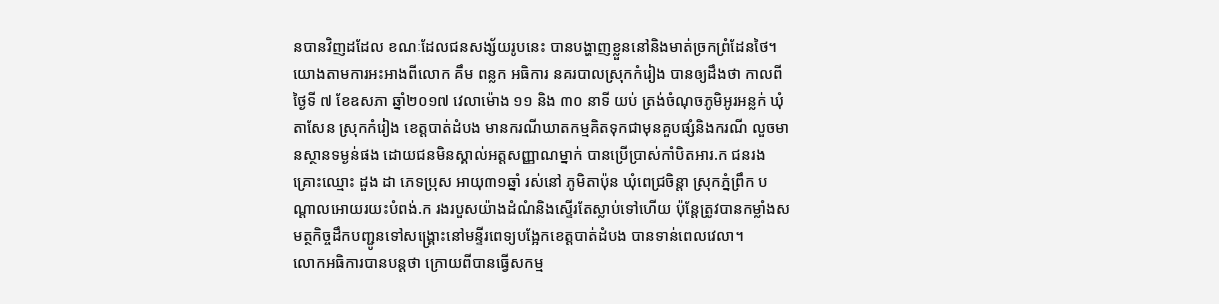នបានវិញដដែល ខណៈដែលជនសង្ស័យរូបនេះ បានបង្ហាញខ្លួននៅនិងមាត់ច្រកព្រំដែនថៃ។
យោងតាមការអះអាងពីលោក គឹម ពន្លក អធិការ នគរបាលស្រុកកំរៀង បានឲ្យដឹងថា កាលពីថ្ងៃទី ៧ ខែឧសភា ឆ្នាំ២០១៧ វេលាម៉ោង ១១ និង ៣០ នាទី យប់ ត្រង់ចំណុចភូមិអូរអន្លក់ ឃុំតាសែន ស្រុកកំរៀង ខេត្តបាត់ដំបង មានករណីឃាតកម្មគិតទុកជាមុនគួបផ្សំនិងករណី លួចមានស្ថានទម្ងន់ផង ដោយជនមិនស្គាល់អត្តសញ្ញាណម្នាក់ បានប្រើប្រាស់កាំបិតអារ.ក ជនរងគ្រោះឈ្មោះ ដួង ដា ភេទប្រុស អាយុ៣១ឆ្នាំ រស់នៅ ភូមិតាប៉ុន ឃុំពេជ្រចិន្តា ស្រុកភ្នំព្រឹក បណ្តាលអោយរយះបំពង់.ក រងរបួសយ៉ាងដំណំនិងស្ទើរតែស្លាប់ទៅហើយ ប៉ុន្តែត្រូវបានកម្លាំងសមត្ថកិច្ចដឹកបញ្ជូនទៅសង្គ្រោះនៅមន្ទីរពេទ្យបង្អែកខេត្តបាត់ដំបង បានទាន់ពេលវេលា។
លោកអធិការបានបន្តថា ក្រោយពីបានធ្វើសកម្ម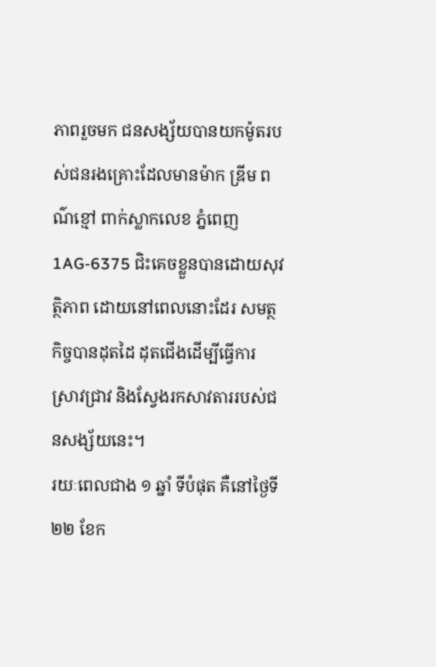ភាពរួចមក ជនសង្ស័យបានយកម៉ូតរបស់ជនរងគ្រោះដែលមានម៉ាក ឌ្រីម ពណ៌ខ្មៅ ពាក់ស្លាកលេខ ភ្នំពេញ 1AG-6375 ជិះគេចខ្លួនបានដោយសុវត្ថិភាព ដោយនៅពេលនោះដែរ សមត្ថកិច្ចបានដុតដៃ ដុតជើងដើម្បីធ្វើការស្រាវជ្រាវ និងស្វែងរកសាវតាររបស់ជនសង្ស័យនេះ។
រយៈពេលជាង ១ ឆ្នាំ ទីបំផុត គឺនៅថ្ងៃទី ២២ ខែក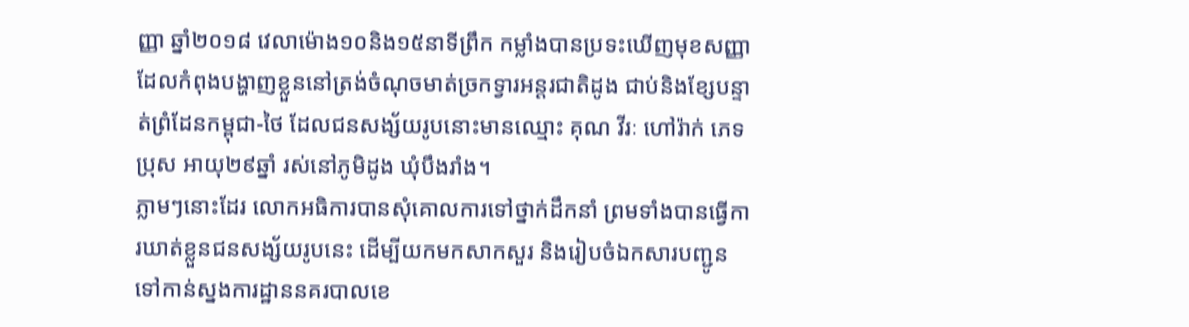ញ្ញា ឆ្នាំ២០១៨ វេលាម៉ោង១០និង១៥នាទីព្រឹក កម្លាំងបានប្រទះឃើញមុខសញ្ញា ដែលកំពុងបង្ហាញខ្លួននៅត្រង់ចំណុចមាត់ច្រកទ្វារអន្តរជាតិដូង ជាប់និងខ្សែបន្ទាត់ព្រំដែនកម្ពុជា-ថៃ ដែលជនសង្ស័យរូបនោះមានឈ្មោះ គុណ វីរៈ ហៅរ៉ាក់ ភេទប្រុស អាយុ២៩ឆ្នាំ រស់នៅភូមិដូង ឃុំបឹងរាំង។
ភ្លាមៗនោះដែរ លោកអធិការបានសុំគោលការទៅថ្នាក់ដឹកនាំ ព្រមទាំងបានធ្វើការឃាត់ខ្លួនជនសង្ស័យរូបនេះ ដើម្បីយកមកសាកសួរ និងរៀបចំឯកសារបញ្ជូនទៅកាន់ស្នងការដ្ឋាននគរបាលខេ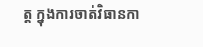ត្ត ក្នុងការចាត់វិធានកា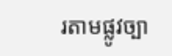រតាមផ្លូវច្បា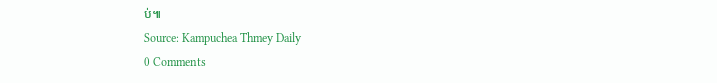ប់៕
Source: Kampuchea Thmey Daily
0 Comments